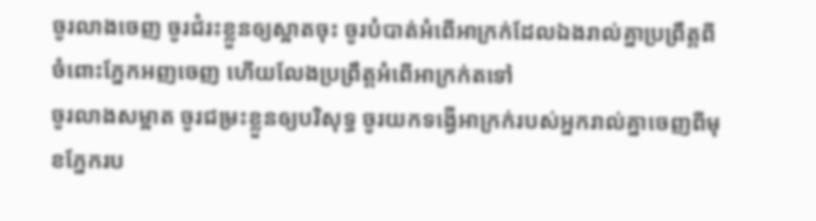ចូរលាងចេញ ចូរជំរះខ្លួនឲ្យស្អាតចុះ ចូរបំបាត់អំពើអាក្រក់ដែលឯងរាល់គ្នាប្រព្រឹត្តពីចំពោះភ្នែកអញចេញ ហើយលែងប្រព្រឹត្តអំពើអាក្រក់តទៅ
ចូរលាងសម្អាត ចូរជម្រះខ្លួនឲ្យបរិសុទ្ធ ចូរយកទង្វើអាក្រក់របស់អ្នករាល់គ្នាចេញពីមុខភ្នែករប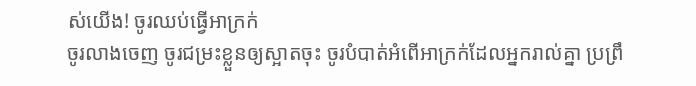ស់យើង! ចូរឈប់ធ្វើអាក្រក់
ចូរលាងចេញ ចូរជម្រះខ្លួនឲ្យស្អាតចុះ ចូរបំបាត់អំពើអាក្រក់ដែលអ្នករាល់គ្នា ប្រព្រឹ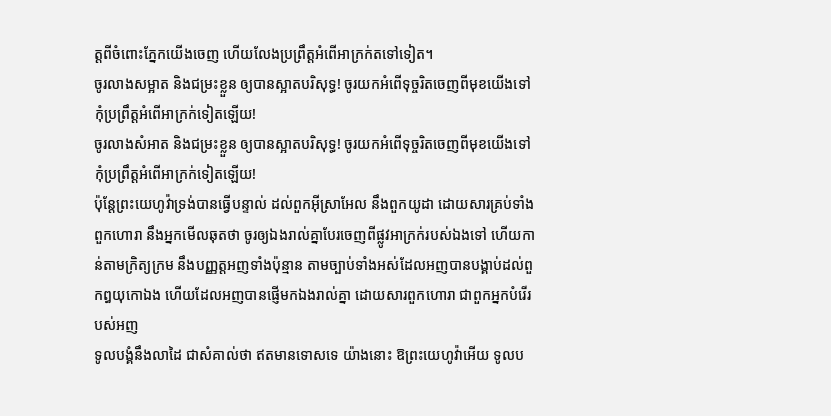ត្តពីចំពោះភ្នែកយើងចេញ ហើយលែងប្រព្រឹត្តអំពើអាក្រក់តទៅទៀត។
ចូរលាងសម្អាត និងជម្រះខ្លួន ឲ្យបានស្អាតបរិសុទ្ធ! ចូរយកអំពើទុច្ចរិតចេញពីមុខយើងទៅ កុំប្រព្រឹត្តអំពើអាក្រក់ទៀតឡើយ!
ចូរលាងសំអាត និងជម្រះខ្លួន ឲ្យបានស្អាតបរិសុទ្ធ! ចូរយកអំពើទុច្ចរិតចេញពីមុខយើងទៅ កុំប្រព្រឹត្តអំពើអាក្រក់ទៀតឡើយ!
ប៉ុន្តែព្រះយេហូវ៉ាទ្រង់បានធ្វើបន្ទាល់ ដល់ពួកអ៊ីស្រាអែល នឹងពួកយូដា ដោយសារគ្រប់ទាំងពួកហោរា នឹងអ្នកមើលឆុតថា ចូរឲ្យឯងរាល់គ្នាបែរចេញពីផ្លូវអាក្រក់របស់ឯងទៅ ហើយកាន់តាមក្រិត្យក្រម នឹងបញ្ញត្តអញទាំងប៉ុន្មាន តាមច្បាប់ទាំងអស់ដែលអញបានបង្គាប់ដល់ពួកឰយុកោឯង ហើយដែលអញបានផ្ញើមកឯងរាល់គ្នា ដោយសារពួកហោរា ជាពួកអ្នកបំរើរបស់អញ
ទូលបង្គំនឹងលាដៃ ជាសំគាល់ថា ឥតមានទោសទេ យ៉ាងនោះ ឱព្រះយេហូវ៉ាអើយ ទូលប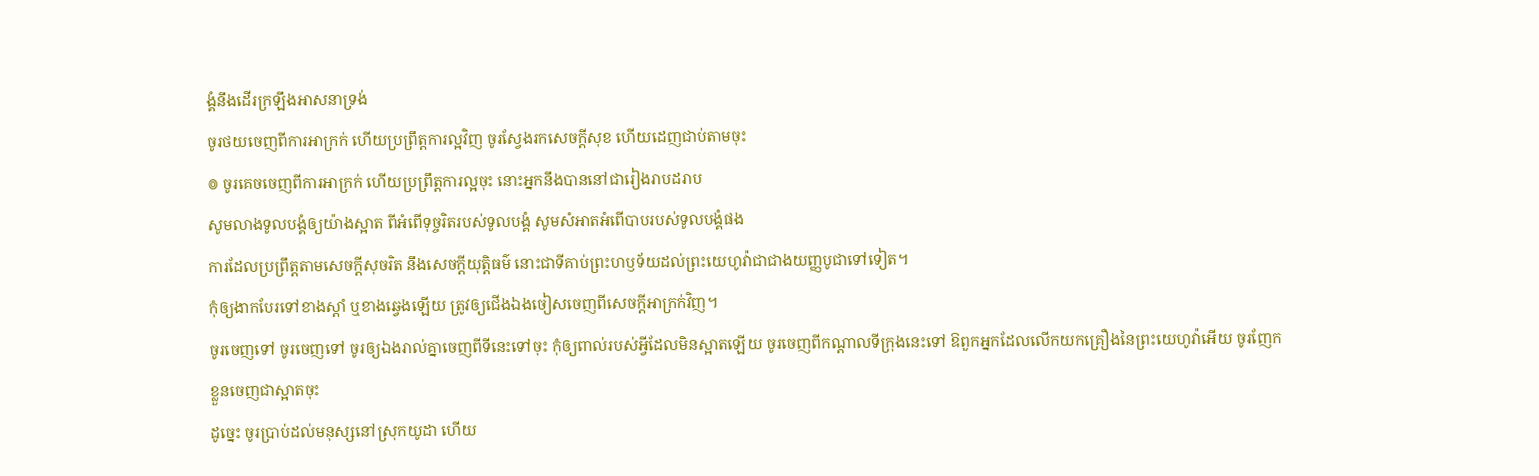ង្គំនឹងដើរក្រឡឹងអាសនាទ្រង់
ចូរថយចេញពីការអាក្រក់ ហើយប្រព្រឹត្តការល្អវិញ ចូរស្វែងរកសេចក្ដីសុខ ហើយដេញជាប់តាមចុះ
៙ ចូរគេចចេញពីការអាក្រក់ ហើយប្រព្រឹត្តការល្អចុះ នោះអ្នកនឹងបាននៅជារៀងរាបដរាប
សូមលាងទូលបង្គំឲ្យយ៉ាងស្អាត ពីអំពើទុច្ចរិតរបស់ទូលបង្គំ សូមសំអាតអំពើបាបរបស់ទូលបង្គំផង
ការដែលប្រព្រឹត្តតាមសេចក្ដីសុចរិត នឹងសេចក្ដីយុត្តិធម៌ នោះជាទីគាប់ព្រះហឫទ័យដល់ព្រះយេហូវ៉ាជាជាងយញ្ញបូជាទៅទៀត។
កុំឲ្យងាកបែរទៅខាងស្តាំ ឬខាងឆ្វេងឡើយ ត្រូវឲ្យជើងឯងចៀសចេញពីសេចក្ដីអាក្រក់វិញ។
ចូរចេញទៅ ចូរចេញទៅ ចូរឲ្យឯងរាល់គ្នាចេញពីទីនេះទៅចុះ កុំឲ្យពាល់របស់អ្វីដែលមិនស្អាតឡើយ ចូរចេញពីកណ្តាលទីក្រុងនេះទៅ ឱពួកអ្នកដែលលើកយកគ្រឿងនៃព្រះយេហូវ៉ាអើយ ចូរញែកខ្លួនចេញជាស្អាតចុះ
ដូច្នេះ ចូរប្រាប់ដល់មនុស្សនៅស្រុកយូដា ហើយ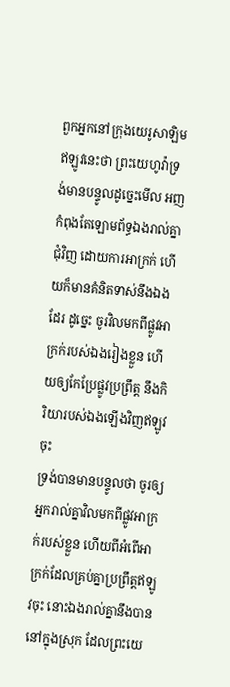ពួកអ្នកនៅក្រុងយេរូសាឡិមឥឡូវនេះថា ព្រះយេហូវ៉ាទ្រង់មានបន្ទូលដូច្នេះមើល អញកំពុងតែឡោមព័ទ្ធឯងរាល់គ្នាជុំវិញ ដោយការអាក្រក់ ហើយក៏មានគំនិតទាស់នឹងឯងដែរ ដូច្នេះ ចូរវិលមកពីផ្លូវអាក្រក់របស់ឯងរៀងខ្លួន ហើយឲ្យកែប្រែផ្លូវប្រព្រឹត្ត នឹងកិរិយារបស់ឯងឡើងវិញឥឡូវចុះ
ទ្រង់បានមានបន្ទូលថា ចូរឲ្យអ្នករាល់គ្នាវិលមកពីផ្លូវអាក្រក់របស់ខ្លួន ហើយពីអំពើអាក្រក់ដែលគ្រប់គ្នាប្រព្រឹត្តឥឡូវចុះ នោះឯងរាល់គ្នានឹងបាននៅក្នុងស្រុក ដែលព្រះយេ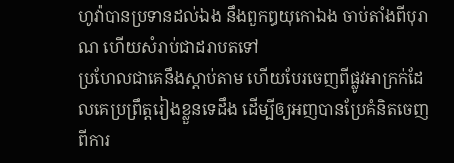ហូវ៉ាបានប្រទានដល់ឯង នឹងពួកឰយុកោឯង ចាប់តាំងពីបុរាណ ហើយសំរាប់ជាដរាបតទៅ
ប្រហែលជាគេនឹងស្តាប់តាម ហើយបែរចេញពីផ្លូវអាក្រក់ដែលគេប្រព្រឹត្តរៀងខ្លួនទេដឹង ដើម្បីឲ្យអញបានប្រែគំនិតចេញពីការ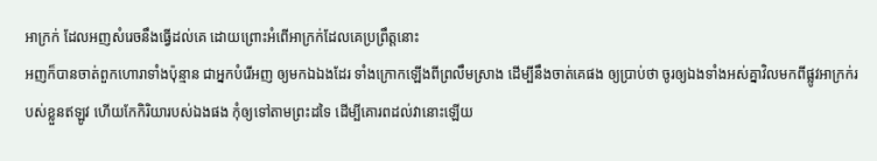អាក្រក់ ដែលអញសំរេចនឹងធ្វើដល់គេ ដោយព្រោះអំពើអាក្រក់ដែលគេប្រព្រឹត្តនោះ
អញក៏បានចាត់ពួកហោរាទាំងប៉ុន្មាន ជាអ្នកបំរើអញ ឲ្យមកឯឯងដែរ ទាំងក្រោកឡើងពីព្រលឹមស្រាង ដើម្បីនឹងចាត់គេផង ឲ្យប្រាប់ថា ចូរឲ្យឯងទាំងអស់គ្នាវិលមកពីផ្លូវអាក្រក់របស់ខ្លួនឥឡូវ ហើយកែកិរិយារបស់ឯងផង កុំឲ្យទៅតាមព្រះដទៃ ដើម្បីគោរពដល់វានោះឡើយ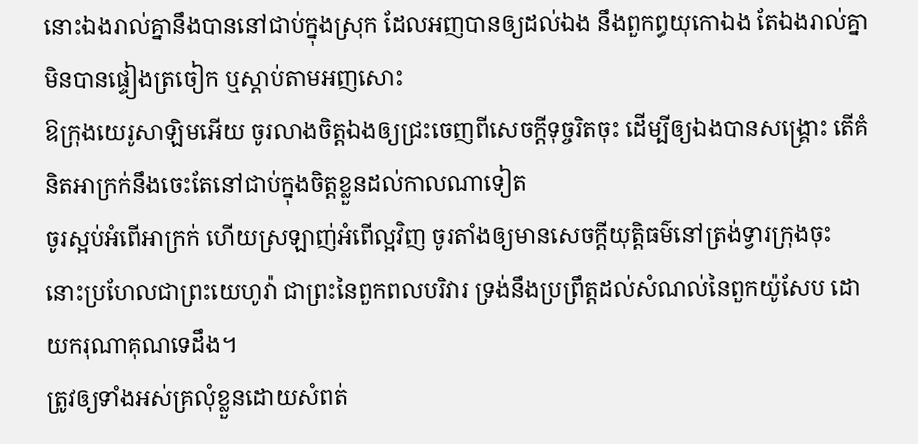នោះឯងរាល់គ្នានឹងបាននៅជាប់ក្នុងស្រុក ដែលអញបានឲ្យដល់ឯង នឹងពួកព្ធយុកោឯង តែឯងរាល់គ្នាមិនបានផ្ទៀងត្រចៀក ឬស្តាប់តាមអញសោះ
ឱក្រុងយេរូសាឡិមអើយ ចូរលាងចិត្តឯងឲ្យជ្រះចេញពីសេចក្ដីទុច្ចរិតចុះ ដើម្បីឲ្យឯងបានសង្គ្រោះ តើគំនិតអាក្រក់នឹងចេះតែនៅជាប់ក្នុងចិត្តខ្លួនដល់កាលណាទៀត
ចូរស្អប់អំពើអាក្រក់ ហើយស្រឡាញ់អំពើល្អវិញ ចូរតាំងឲ្យមានសេចក្ដីយុត្តិធម៌នៅត្រង់ទ្វារក្រុងចុះ នោះប្រហែលជាព្រះយេហូវ៉ា ជាព្រះនៃពួកពលបរិវារ ទ្រង់នឹងប្រព្រឹត្តដល់សំណល់នៃពួកយ៉ូសែប ដោយករុណាគុណទេដឹង។
ត្រូវឲ្យទាំងអស់គ្រលុំខ្លួនដោយសំពត់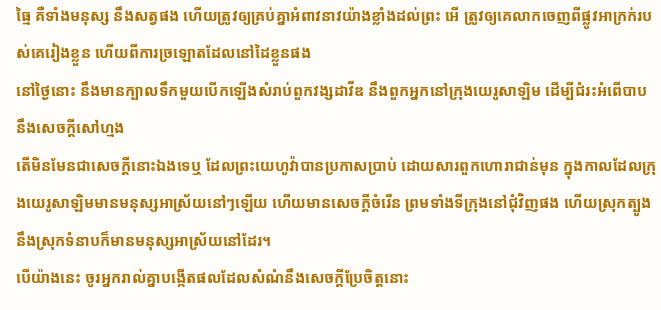ធ្មៃ គឺទាំងមនុស្ស នឹងសត្វផង ហើយត្រូវឲ្យគ្រប់គ្នាអំពាវនាវយ៉ាងខ្លាំងដល់ព្រះ អើ ត្រូវឲ្យគេលាកចេញពីផ្លូវអាក្រក់របស់គេរៀងខ្លួន ហើយពីការច្រឡោតដែលនៅដៃខ្លួនផង
នៅថ្ងៃនោះ នឹងមានក្បាលទឹកមួយបើកឡើងសំរាប់ពួកវង្សដាវីឌ នឹងពួកអ្នកនៅក្រុងយេរូសាឡិម ដើម្បីជំរះអំពើបាប នឹងសេចក្ដីសៅហ្មង
តើមិនមែនជាសេចក្ដីនោះឯងទេឬ ដែលព្រះយេហូវ៉ាបានប្រកាសប្រាប់ ដោយសារពួកហោរាជាន់មុន ក្នុងកាលដែលក្រុងយេរូសាឡិមមានមនុស្សអាស្រ័យនៅៗឡើយ ហើយមានសេចក្ដីចំរើន ព្រមទាំងទីក្រុងនៅជុំវិញផង ហើយស្រុកត្បូង នឹងស្រុកទំនាបក៏មានមនុស្សអាស្រ័យនៅដែរ។
បើយ៉ាងនេះ ចូរអ្នករាល់គ្នាបង្កើតផលដែលសំណំនឹងសេចក្ដីប្រែចិត្តនោះ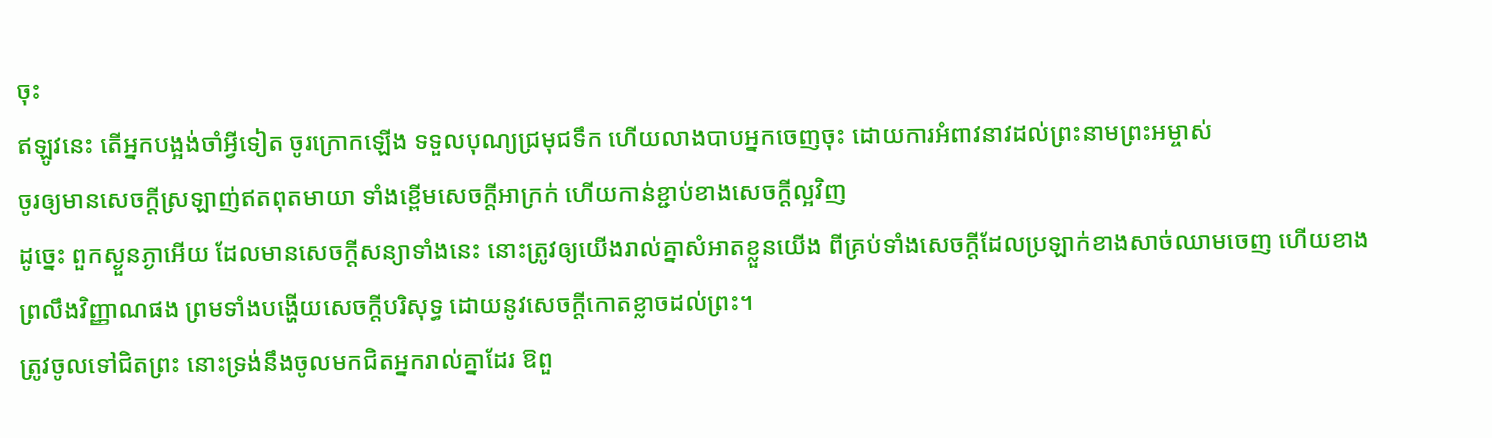ចុះ
ឥឡូវនេះ តើអ្នកបង្អង់ចាំអ្វីទៀត ចូរក្រោកឡើង ទទួលបុណ្យជ្រមុជទឹក ហើយលាងបាបអ្នកចេញចុះ ដោយការអំពាវនាវដល់ព្រះនាមព្រះអម្ចាស់
ចូរឲ្យមានសេចក្ដីស្រឡាញ់ឥតពុតមាយា ទាំងខ្ពើមសេចក្ដីអាក្រក់ ហើយកាន់ខ្ជាប់ខាងសេចក្ដីល្អវិញ
ដូច្នេះ ពួកស្ងួនភ្ងាអើយ ដែលមានសេចក្ដីសន្យាទាំងនេះ នោះត្រូវឲ្យយើងរាល់គ្នាសំអាតខ្លួនយើង ពីគ្រប់ទាំងសេចក្ដីដែលប្រឡាក់ខាងសាច់ឈាមចេញ ហើយខាងព្រលឹងវិញ្ញាណផង ព្រមទាំងបង្ហើយសេចក្ដីបរិសុទ្ធ ដោយនូវសេចក្ដីកោតខ្លាចដល់ព្រះ។
ត្រូវចូលទៅជិតព្រះ នោះទ្រង់នឹងចូលមកជិតអ្នករាល់គ្នាដែរ ឱពួ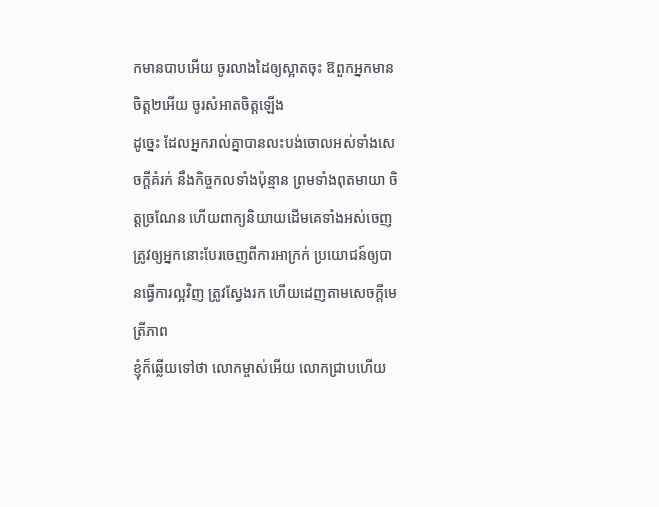កមានបាបអើយ ចូរលាងដៃឲ្យស្អាតចុះ ឱពួកអ្នកមានចិត្ត២អើយ ចូរសំអាតចិត្តឡើង
ដូច្នេះ ដែលអ្នករាល់គ្នាបានលះបង់ចោលអស់ទាំងសេចក្ដីគំរក់ នឹងកិច្ចកលទាំងប៉ុន្មាន ព្រមទាំងពុតមាយា ចិត្តច្រណែន ហើយពាក្យនិយាយដើមគេទាំងអស់ចេញ
ត្រូវឲ្យអ្នកនោះបែរចេញពីការអាក្រក់ ប្រយោជន៍ឲ្យបានធ្វើការល្អវិញ ត្រូវស្វែងរក ហើយដេញតាមសេចក្ដីមេត្រីភាព
ខ្ញុំក៏ឆ្លើយទៅថា លោកម្ចាស់អើយ លោកជ្រាបហើយ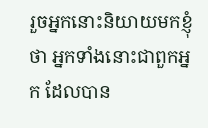រួចអ្នកនោះនិយាយមកខ្ញុំថា អ្នកទាំងនោះជាពួកអ្នក ដែលបាន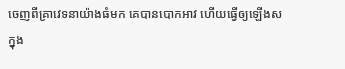ចេញពីគ្រាវេទនាយ៉ាងធំមក គេបានបោកអាវ ហើយធ្វើឲ្យឡើងសក្នុង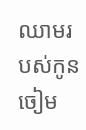ឈាមរបស់កូនចៀម